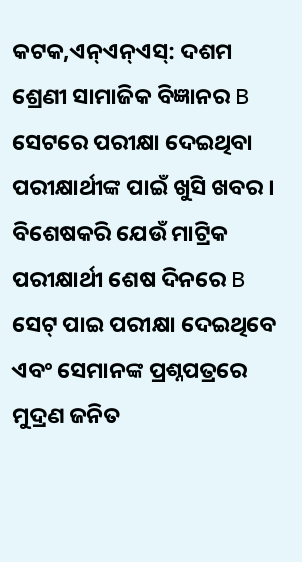କଟକ,ଏନ୍ଏନ୍ଏସ୍: ଦଶମ ଶ୍ରେଣୀ ସାମାଜିକ ବିଜ୍ଞାନର B ସେଟରେ ପରୀକ୍ଷା ଦେଇଥିବା ପରୀକ୍ଷାର୍ଥୀଙ୍କ ପାଇଁ ଖୁସି ଖବର । ବିଶେଷକରି ଯେଉଁ ମାଟ୍ରିକ ପରୀକ୍ଷାର୍ଥୀ ଶେଷ ଦିନରେ B ସେଟ୍ ପାଇ ପରୀକ୍ଷା ଦେଇଥିବେ ଏବଂ ସେମାନଙ୍କ ପ୍ରଶ୍ନପତ୍ରରେ ମୁଦ୍ରଣ ଜନିତ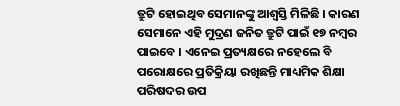ତ୍ରୁଟି ହୋଇଥିବ ସେମାନଙ୍କୁ ଆଶ୍ବସ୍ତି ମିଳିଛି । କାରଣ ସେମାନେ ଏହି ମୁଦ୍ରଣ ଜନିତ ତ୍ରୁଟି ପାଇଁ ୧୭ ନମ୍ବର ପାଇବେ । ଏନେଇ ପ୍ରତ୍ୟକ୍ଷରେ ନହେଲେ ବି ପରୋକ୍ଷରେ ପ୍ରତିକ୍ରିୟା ରଖିଛନ୍ତି ମାଧ୍ୟମିକ ଶିକ୍ଷା ପରିଷଦର ଉପ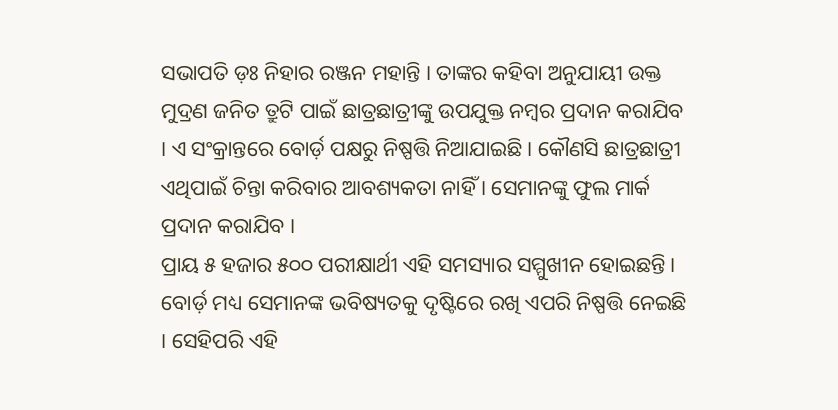ସଭାପତି ଡ଼ଃ ନିହାର ରଞ୍ଜନ ମହାନ୍ତି । ତାଙ୍କର କହିବା ଅନୁଯାୟୀ ଉକ୍ତ ମୁଦ୍ରଣ ଜନିତ ତ୍ରୁଟି ପାଇଁ ଛାତ୍ରଛାତ୍ରୀଙ୍କୁ ଉପଯୁକ୍ତ ନମ୍ବର ପ୍ରଦାନ କରାଯିବ । ଏ ସଂକ୍ରାନ୍ତରେ ବୋର୍ଡ଼ ପକ୍ଷରୁ ନିଷ୍ପତ୍ତି ନିଆଯାଇଛି । କୌଣସି ଛାତ୍ରଛାତ୍ରୀ ଏଥିପାଇଁ ଚିନ୍ତା କରିବାର ଆବଶ୍ୟକତା ନାହିଁ । ସେମାନଙ୍କୁ ଫୁଲ ମାର୍କ ପ୍ରଦାନ କରାଯିବ ।
ପ୍ରାୟ ୫ ହଜାର ୫୦୦ ପରୀକ୍ଷାର୍ଥୀ ଏହି ସମସ୍ୟାର ସମ୍ମୁଖୀନ ହୋଇଛନ୍ତି । ବୋର୍ଡ଼ ମଧ୍ୟ ସେମାନଙ୍କ ଭବିଷ୍ୟତକୁ ଦୃଷ୍ଟିରେ ରଖି ଏପରି ନିଷ୍ପତ୍ତି ନେଇଛି । ସେହିପରି ଏହି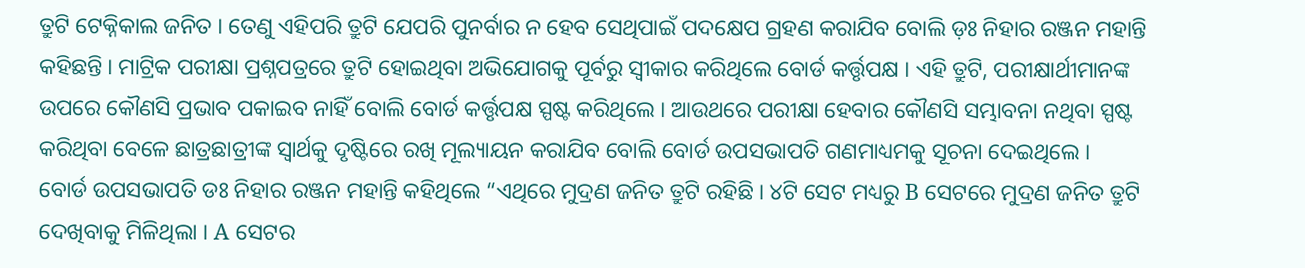ତ୍ରୁଟି ଟେକ୍ନିକାଲ ଜନିତ । ତେଣୁ ଏହିପରି ତ୍ରୁଟି ଯେପରି ପୁନର୍ବାର ନ ହେବ ସେଥିପାଇଁ ପଦକ୍ଷେପ ଗ୍ରହଣ କରାଯିବ ବୋଲି ଡ଼ଃ ନିହାର ରଞ୍ଜନ ମହାନ୍ତି କହିଛନ୍ତି । ମାଟ୍ରିକ ପରୀକ୍ଷା ପ୍ରଶ୍ନପତ୍ରରେ ତ୍ରୁଟି ହୋଇଥିବା ଅଭିଯୋଗକୁ ପୂର୍ବରୁ ସ୍ବୀକାର କରିଥିଲେ ବୋର୍ଡ କର୍ତ୍ତୃପକ୍ଷ । ଏହି ତ୍ରୁଟି, ପରୀକ୍ଷାର୍ଥୀମାନଙ୍କ ଉପରେ କୌଣସି ପ୍ରଭାବ ପକାଇବ ନାହିଁ ବୋଲି ବୋର୍ଡ କର୍ତ୍ତୃପକ୍ଷ ସ୍ପଷ୍ଟ କରିଥିଲେ । ଆଉଥରେ ପରୀକ୍ଷା ହେବାର କୌଣସି ସମ୍ଭାବନା ନଥିବା ସ୍ପଷ୍ଟ କରିଥିବା ବେଳେ ଛାତ୍ରଛାତ୍ରୀଙ୍କ ସ୍ବାର୍ଥକୁ ଦୃଷ୍ଟିରେ ରଖି ମୂଲ୍ୟାୟନ କରାଯିବ ବୋଲି ବୋର୍ଡ ଉପସଭାପତି ଗଣମାଧ୍ୟମକୁ ସୂଚନା ଦେଇଥିଲେ ।
ବୋର୍ଡ ଉପସଭାପତି ଡଃ ନିହାର ରଞ୍ଜନ ମହାନ୍ତି କହିଥିଲେ “ଏଥିରେ ମୁଦ୍ରଣ ଜନିତ ତ୍ରୁଟି ରହିଛି । ୪ଟି ସେଟ ମଧ୍ୟରୁ B ସେଟରେ ମୁଦ୍ରଣ ଜନିତ ତ୍ରୁଟି ଦେଖିବାକୁ ମିଳିଥିଲା । A ସେଟର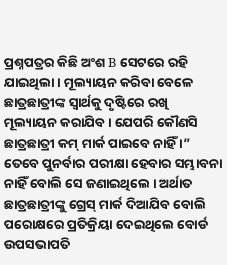ପ୍ରଶ୍ନପତ୍ରର କିଛି ଅଂଶ B ସେଟରେ ରହି ଯାଇଥିଲା । ମୂଲ୍ୟାୟନ କରିବା ବେଳେ ଛାତ୍ରଛାତ୍ରୀଙ୍କ ସ୍ବାର୍ଥକୁ ଦୃଷ୍ଟିରେ ରଖି ମୂଲ୍ୟାୟନ କରାଯିବ । ଯେପରି କୌଣସି ଛାତ୍ରଛାତ୍ରୀ କମ୍ ମାର୍କ ପାଇବେ ନାହିଁ ।” ତେବେ ପୁନର୍ବାର ପରୀକ୍ଷା ହେବାର ସମ୍ଭାବନା ନାହିଁ ବୋଲି ସେ ଜଣାଇଥିଲେ । ଅର୍ଥାତ ଛାତ୍ରଛାତ୍ରୀଙ୍କୁ ଗ୍ରେସ୍ ମାର୍କ ଦିଆଯିବ ବୋଲି ପରୋକ୍ଷରେ ପ୍ରତିକ୍ରିୟା ଦେଇଥିଲେ ବୋର୍ଡ ଉପସଭାପତି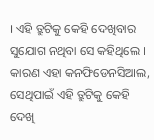। ଏହି ତ୍ରୁଟିକୁ କେହି ଦେଖିବାର ସୁଯୋଗ ନଥିବା ସେ କହିଥିଲେ । କାରଣ ଏହା କନଫିଡେନସିଆଲ, ସେଥିପାଇଁ ଏହି ତ୍ରୁଟିକୁ କେହି ଦେଖି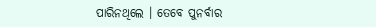ପାରିନଥିଲେ । ତେବେ ପୁନର୍ବାର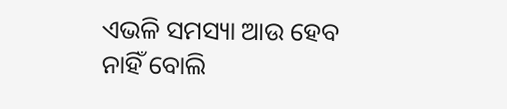ଏଭଳି ସମସ୍ୟା ଆଉ ହେବ ନାହିଁ ବୋଲି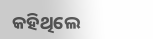କହିଥିଲେ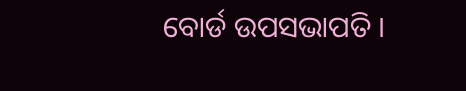ବୋର୍ଡ ଉପସଭାପତି ।